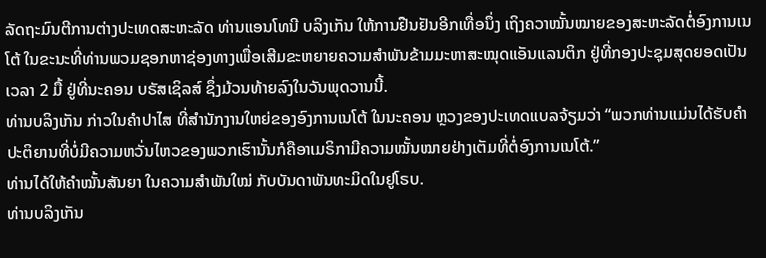ລັດຖະມົນຕີການຕ່າງປະເທດສະຫະລັດ ທ່ານແອນໂທນີ ບລິງເກັນ ໃຫ້ການຢືນຢັນອີກເທື່ອນຶ່ງ ເຖິງຄວາໝັ້ນໝາຍຂອງສະຫະລັດຕໍ່ອົງການເນໂຕ້ ໃນຂະນະທີ່ທ່ານພວມຊອກຫາຊ່ອງທາງເພື່ອເສີມຂະຫຍາຍຄວາມສຳພັນຂ້າມມະຫາສະໝຸດແອັນແລນຕິກ ຢູ່ທີ່ກອງປະຊຸມສຸດຍອດເປັນເວລາ 2 ມື້ ຢູ່ທີ່ນະຄອນ ບຣັສເຊິລສ໌ ຊຶ່ງມ້ວນທ້າຍລົງໃນວັນພຸດວານນີ້.
ທ່ານບລິງເກັນ ກ່າວໃນຄຳປາໄສ ທີ່ສຳນັກງານໃຫຍ່ຂອງອົງການເນໂຕ້ ໃນນະຄອນ ຫຼວງຂອງປະເທດແບລຈ້ຽມວ່າ “ພວກທ່ານແມ່ນໄດ້ຮັບຄຳປະຕິຍານທີ່ບໍ່ມີຄວາມຫວັ່ນໄຫວຂອງພວກເຮົານັ້ນກໍຄືອາເມຣິກາມີຄວາມໝັ້ນໝາຍຢ່າງເຕັມທີ່ຕໍ່ອົງການເນໂຕ້.”
ທ່ານໄດ້ໃຫ້ຄຳໝັ້ນສັນຍາ ໃນຄວາມສຳພັນໃໝ່ ກັບບັນດາພັນທະມິດໃນຢູໂຣບ.
ທ່ານບລິງເກັນ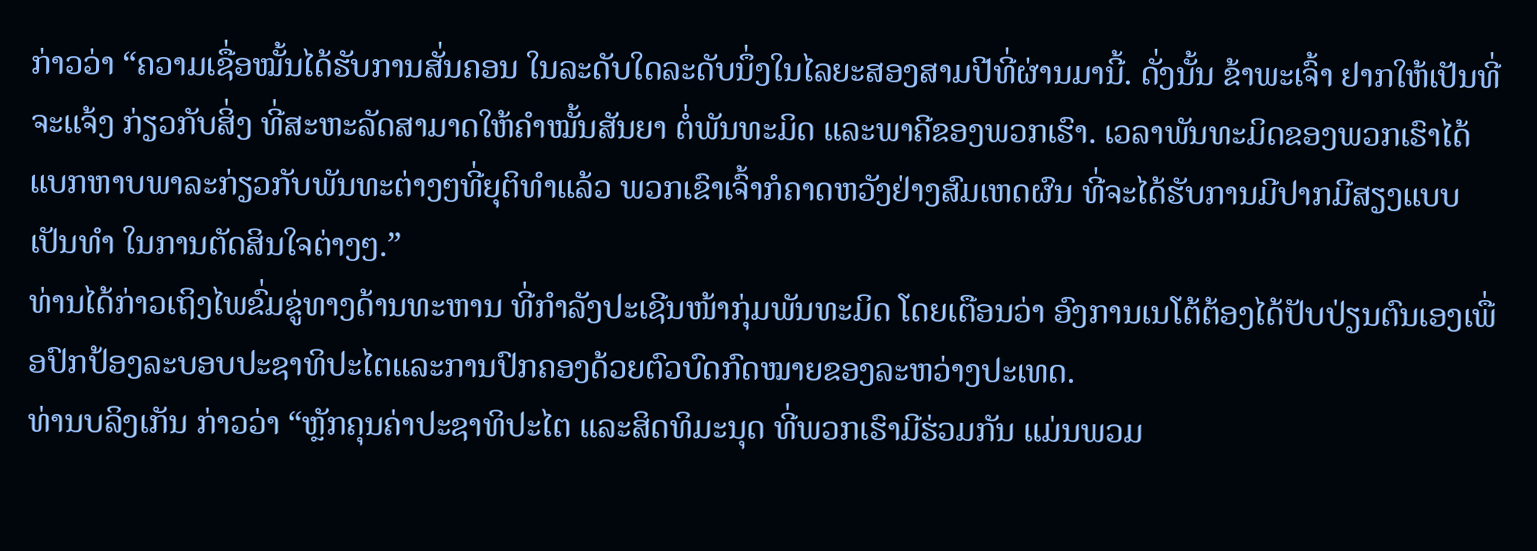ກ່າວວ່າ “ຄວາມເຊື່ອໝັ້ນໄດ້ຮັບການສັ່ນຄອນ ໃນລະດັບໃດລະດັບນຶ່ງໃນໄລຍະສອງສາມປີທີ່ຜ່ານມານີ້. ດັ່ງນັ້ນ ຂ້າພະເຈົ້າ ຢາກໃຫ້ເປັນທີ່ຈະແຈ້ງ ກ່ຽວກັບສິ່ງ ທີ່ສະຫະລັດສາມາດໃຫ້ຄຳໝັ້ນສັນຍາ ຕໍ່ພັນທະມິດ ແລະພາຄີຂອງພວກເຮົາ. ເວລາພັນທະມິດຂອງພວກເຮົາໄດ້ແບກຫາບພາລະກ່ຽວກັບພັນທະຕ່າງໆທີ່ຍຸຕິທຳແລ້ວ ພວກເຂົາເຈົ້າກໍຄາດຫວັງຢ່າງສົມເຫດຜົນ ທີ່ຈະໄດ້ຮັບການມີປາກມີສຽງແບບເປັນທຳ ໃນການຕັດສິນໃຈຕ່າງໆ.”
ທ່ານໄດ້ກ່າວເຖິງໄພຂົ່ມຂູ່ທາງດ້ານທະຫານ ທີ່ກຳລັງປະເຊີນໜ້າກຸ່ມພັນທະມິດ ໂດຍເຕືອນວ່າ ອົງການເນໂຕ້ຕ້ອງໄດ້ປັບປ່ຽນຕົນເອງເພື່ອປົກປ້ອງລະບອບປະຊາທິປະໄຕແລະການປົກຄອງດ້ວຍຕົວບົດກົດໝາຍຂອງລະຫວ່າງປະເທດ.
ທ່ານບລິງເກັນ ກ່າວວ່າ “ຫຼັກຄຸນຄ່າປະຊາທິປະໄຕ ແລະສິດທິມະນຸດ ທີ່ພວກເຮົາມີຮ່ວມກັນ ແມ່ນພວມ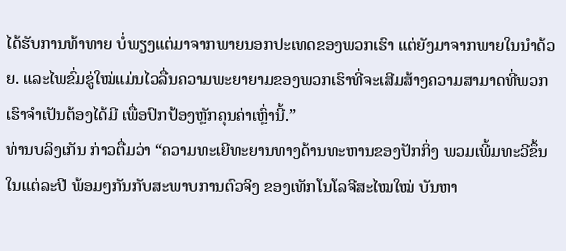ໄດ້ຮັບການທ້າທາຍ ບໍ່ພຽງແຕ່ມາຈາກພາຍນອກປະເທດຂອງພວກເຮົາ ແຕ່ຍັງມາຈາກພາຍໃນນຳດ້ວຍ. ແລະໄພຂົ່ມຂູ່ໃໝ່ແມ່ນໄວລື່ນຄວາມພະຍາຍາມຂອງພວກເຮົາທີ່ຈະເສີມສ້າງຄວາມສາມາດທີ່ພວກເຮົາຈຳເປັນຕ້ອງໄດ້ມີ ເພື່ອປົກປ້ອງຫຼັກຄຸນຄ່າເຫຼົ່ານີ້.”
ທ່ານບລິງເກັນ ກ່າວຕື່ມວ່າ “ຄວາມທະເຍີທະຍານທາງດ້ານທະຫານຂອງປັກກິ່ງ ພວມເພີ້ມທະວີຂຶ້ນ ໃນແຕ່ລະປີ ພ້ອມໆກັນກັບສະພາບການຕົວຈິງ ຂອງເທັກໂນໂລຈີສະໄໝໃໝ່ ບັນຫາ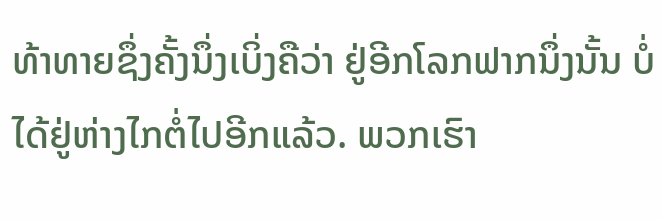ທ້າທາຍຊຶ່ງຄັ້ງນຶ່ງເບິ່ງຄືວ່າ ຢູ່ອີກໂລກຟາກນຶ່ງນັ້ນ ບໍ່ໄດ້ຢູ່ຫ່າງໄກຕໍ່ໄປອີກແລ້ວ. ພວກເຮົາ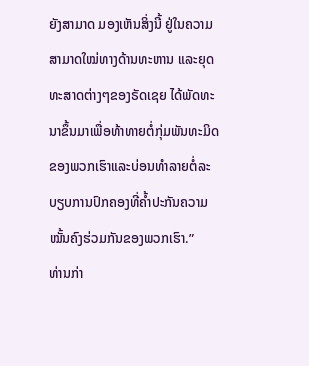ຍັງສາມາດ ມອງເຫັນສິ່ງນີ້ ຢູ່ໃນຄວາມສາມາດໃໝ່ທາງດ້ານທະຫານ ແລະຍຸດທະສາດຕ່າງໆຂອງຣັດເຊຍ ໄດ້ພັດທະນາຂຶ້ນມາເພື່ອທ້າທາຍຕໍ່ກຸ່ມພັນທະມິດຂອງພວກເຮົາແລະບ່ອນທຳລາຍຕໍ່ລະບຽບການປົກຄອງທີ່ຄ້ຳປະກັນຄວາມໝັ້ນຄົງຮ່ວມກັນຂອງພວກເຮົາ.”
ທ່ານກ່າ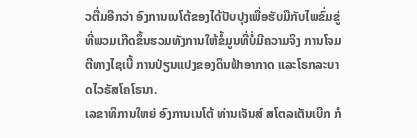ວຕື່ມອີກວ່າ ອົງການເນໂຕ້ຂອງໄດ້ປັບປຸງເພື່ອຮັບມືກັບໄພຂົ່ມຂູ່ທີ່ພວມເກີດຂຶ້ນຮວມທັງການໃຫ້ຂໍ້ມູນທີ່ບໍ່ມີຄວາມຈິງ ການໂຈມຕີທາງໄຊເບີ້ ການປ່ຽນແປງຂອງດິນຟ້າອາກາດ ແລະໂຣກລະບາດໄວຣັສໂຄໂຣນາ.
ເລຂາທິການໃຫຍ່ ອົງການເນໂຕ້ ທ່ານເຈັນສ໌ ສໂຕລເຕັນເບີກ ກໍ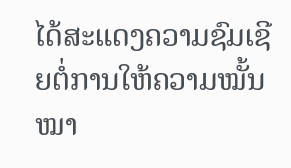ໄດ້ສະແດງຄວາມຊົມເຊີຍຕໍ່ການໃຫ້ຄວາມໝັ້ນໝາ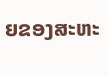ຍຂອງສະຫະ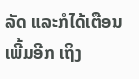ລັດ ແລະກໍໄດ້ເຕືອນເພີ້ມອີກ ເຖິງ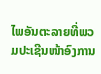ໄພອັນຕະລາຍທີ່ພວມປະເຊີນໜ້າອົງການ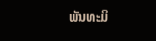ພັນທະມິ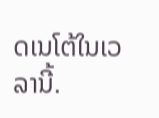ດເນໂຕ້ໃນເວລານີ້.